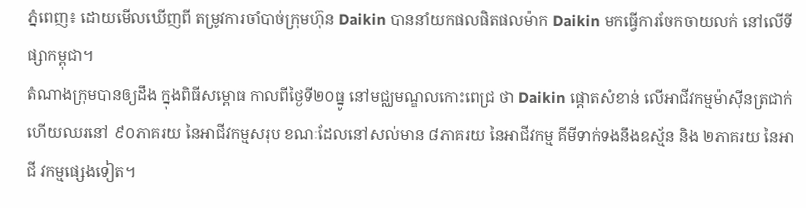ភ្នំពេញ៖ ដោយមើលឃើញពី តម្រូវការចាំបាច់ក្រុមហ៊ុន Daikin បាននាំយកផលផិតផលម៉ាក Daikin មកធ្វើការចែកចាយលក់ នៅលើទីផ្សាកម្ពុជា។
តំណាងក្រុមបានឲ្យដឹង ក្នុងពិធីសម្ពោធ កាលពីថ្ងៃទី២០ធ្នូ នៅមជ្ឈមណ្ឌលកោះពេជ្រ ថា Daikin ផ្តោតសំខាន់ លើអាជីវកម្មម៉ាស៊ីនត្រជាក់ ហើយឈរនៅ ៩០ភាគរយ នៃអាជីវកម្មសរុប ខណៈដែលនៅសល់មាន ៨ភាគរយ នៃអាជីវកម្ម គីមីទាក់ទងនឹងឧស្ម័ន និង ២ភាគរយ នៃអាជី វកម្មផ្សេងទៀត។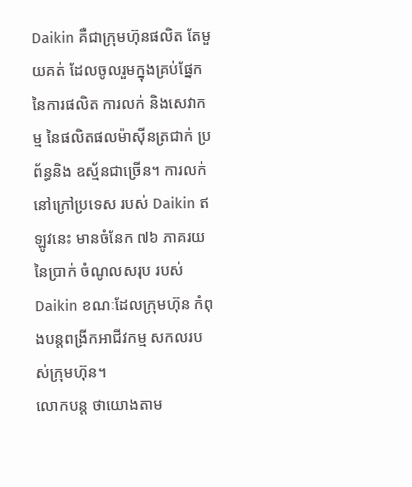Daikin គឺជាក្រុមហ៊ុនផលិត តែមួយគត់ ដែលចូលរួមក្នុងគ្រប់ផ្នែក នៃការផលិត ការលក់ និងសេវាកម្ម នៃផលិតផលម៉ាស៊ីនត្រជាក់ ប្រព័ន្ធនិង ឧស្ម័នជាច្រើន។ ការលក់នៅក្រៅប្រទេស របស់ Daikin ឥឡូវនេះ មានចំនែក ៧៦ ភាគរយនៃប្រាក់ ចំណូលសរុប របស់ Daikin ខណៈដែលក្រុមហ៊ុន កំពុងបន្តពង្រីកអាជីវកម្ម សកលរបស់ក្រុមហ៊ុន។
លោកបន្ត ថាយោងតាម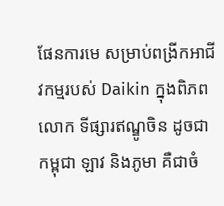ផែនការមេ សម្រាប់ពង្រីកអាជីវកម្មរបស់ Daikin ក្នុងពិភពលោក ទីផ្សារឥណ្ឌូចិន ដូចជា កម្ពុជា ឡាវ និងភូមា គឺជាចំ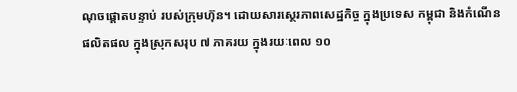ណុចផ្តោតបន្ទាប់ របស់ក្រុមហ៊ុន។ ដោយសារស្ថេរភាពសេដ្ឋកិច្ច ក្នុងប្រទេស កម្ពុជា និងកំណើនផលិតផល ក្នុងស្រុកសរុប ៧ ភាគរយ ក្នុងរយៈពេល ១០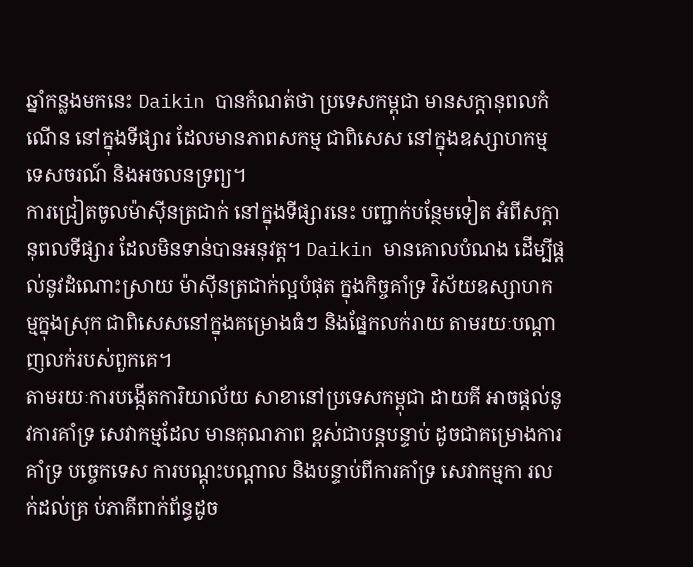ឆ្នាំកន្លងមកនេះ Daikin បានកំណត់ថា ប្រទេសកម្ពុជា មានសក្តានុពលកំណើន នៅក្នុងទីផ្សារ ដែលមានភាពសកម្ម ជាពិសេស នៅក្នុងឧស្សាហកម្មទេសចរណ៍ និងអចលនទ្រព្យ។
ការជ្រៀតចូលម៉ាស៊ីនត្រជាក់ នៅក្នុងទីផ្សារនេះ បញ្ជាក់បន្ថែមទៀត អំពីសក្តានុពលទីផ្សារ ដែលមិនទាន់បានអនុវត្ត។ Daikin មានគោលបំណង ដើម្បីផ្តល់នូវដំណោះស្រាយ ម៉ាស៊ីនត្រជាក់ល្អបំផុត ក្នុងកិច្ចគាំទ្រ វិស័យឧស្សាហក ម្មក្នុងស្រុក ជាពិសេសនៅក្នុងគម្រោងធំៗ និងផ្នែកលក់រាយ តាមរយៈបណ្តាញលក់របស់ពួកគេ។
តាមរយៈការបង្កើតការិយាល័យ សាខានៅប្រទេសកម្ពុជា ដាយគី អាចផ្តល់នូវការគាំទ្រ សេវាកម្មដែល មានគុណភាព ខ្ពស់ជាបន្តបន្ទាប់ ដូចជាគម្រោងការគាំទ្រ បច្ចេកទេស ការបណ្តុះបណ្តាល និងបន្ទាប់ពីការគាំទ្រ សេវាកម្មកា រលក់ដល់គ្រ ប់ភាគីពាក់ព័ន្ធដូច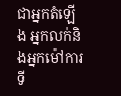ជាអ្នកតំឡើង អ្នកលក់និងអ្នកម៉ៅការ ទី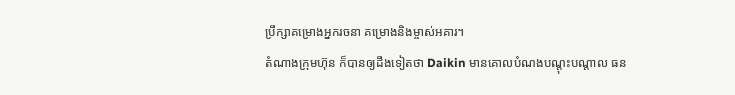ប្រឹក្សាគម្រោងអ្នករចនា គម្រោងនិងម្ចាស់អគារ។
តំណាងក្រុមហ៊ុន ក៏បានឲ្យដឹងទៀតថា Daikin មានគោលបំណងបណ្តុះបណ្តាល ធន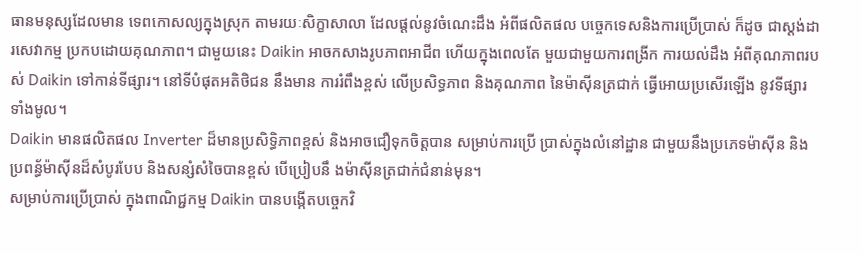ធានមនុស្សដែលមាន ទេពកោសល្យក្នុងស្រុក តាមរយៈសិក្ខាសាលា ដែលផ្តល់នូវចំណេះដឹង អំពីផលិតផល បច្ចេកទេសនិងការប្រើប្រាស់ ក៏ដូច ជាស្តង់ដារសេវាកម្ម ប្រកបដោយគុណភាព។ ជាមួយនេះ Daikin អាចកសាងរូបភាពអាជីព ហើយក្នុងពេលតែ មួយជាមួយការពង្រីក ការយល់ដឹង អំពីគុណភាពរបស់ Daikin ទៅកាន់ទីផ្សារ។ នៅទីបំផុតអតិថិជន នឹងមាន ការរំពឹងខ្ពស់ លើប្រសិទ្ធភាព និងគុណភាព នៃម៉ាស៊ីនត្រជាក់ ធ្វើអោយប្រសើរឡើង នូវទីផ្សារទាំងមូល។
Daikin មានផលិតផល Inverter ដ៏មានប្រសិទ្ធិភាពខ្ពស់ និងអាចជឿទុកចិត្តបាន សម្រាប់ការប្រើ ប្រាស់ក្នុងលំនៅដ្ឋាន ជាមួយនឹងប្រភេទម៉ាស៊ីន និងប្រពន្ធ័ម៉ាស៊ីនដ៏សំបូរបែប និងសន្សំសំចៃបានខ្ពស់ បើប្រៀបនឹ ងម៉ាស៊ីនត្រជាក់ជំនាន់មុន។
សម្រាប់ការប្រើប្រាស់ ក្នុងពាណិជ្ជកម្ម Daikin បានបង្កើតបច្ចេកវិ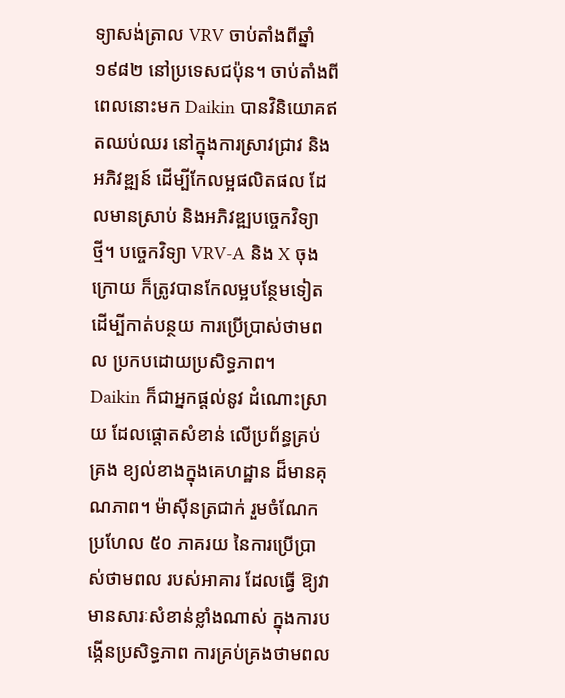ទ្យាសង់ត្រាល VRV ចាប់តាំងពីឆ្នាំ ១៩៨២ នៅប្រទេសជប៉ុន។ ចាប់តាំងពីពេលនោះមក Daikin បានវិនិយោគឥតឈប់ឈរ នៅក្នុងការស្រាវជ្រាវ និងអភិវឌ្ឍន៍ ដើម្បីកែលម្អផលិតផល ដែលមានស្រាប់ និងអភិវឌ្ឍបច្ចេកវិទ្យាថ្មី។ បច្ចេកវិទ្យា VRV-A និង X ចុងក្រោយ ក៏ត្រូវបានកែលម្អបន្ថែមទៀត ដើម្បីកាត់បន្ថយ ការប្រើប្រាស់ថាមពល ប្រកបដោយប្រសិទ្ធភាព។
Daikin ក៏ជាអ្នកផ្តល់នូវ ដំណោះស្រាយ ដែលផ្តោតសំខាន់ លើប្រព័ន្ធគ្រប់គ្រង ខ្យល់ខាងក្នុងគេហដ្ឋាន ដ៏មានគុណភាព។ ម៉ាស៊ីនត្រជាក់ រួមចំណែកប្រហែល ៥០ ភាគរយ នៃការប្រើប្រាស់ថាមពល របស់អាគារ ដែលធ្វើ ឱ្យវាមានសារៈសំខាន់ខ្លាំងណាស់ ក្នុងការបង្កើនប្រសិទ្ធភាព ការគ្រប់គ្រងថាមពល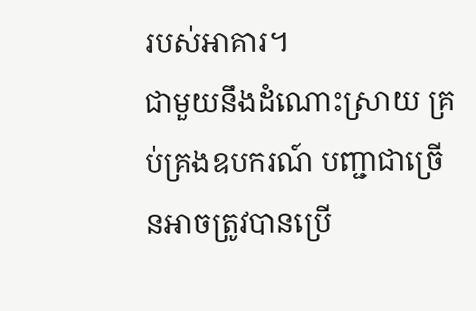របស់អាគារ។
ជាមួយនឹងដំណោះស្រាយ គ្រប់គ្រងឧបករណ៍ បញ្ជាជាច្រើនអាចត្រូវបានប្រើ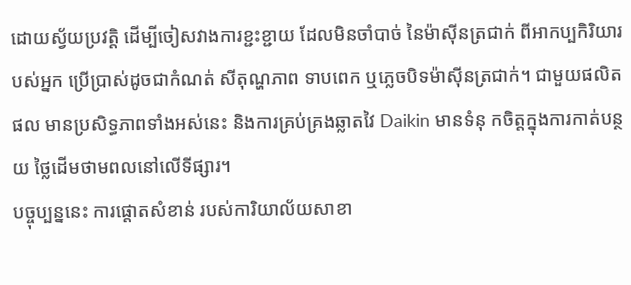ដោយស្វ័យប្រវត្តិ ដើម្បីចៀសវាងការខ្ជះខ្ជាយ ដែលមិនចាំបាច់ នៃម៉ាស៊ីនត្រជាក់ ពីអាកប្បកិរិយារបស់អ្នក ប្រើប្រាស់ដូចជាកំណត់ សីតុណ្ហភាព ទាបពេក ឬភ្លេចបិទម៉ាស៊ីនត្រជាក់។ ជាមួយផលិតផល មានប្រសិទ្ធភាពទាំងអស់នេះ និងការគ្រប់គ្រងឆ្លាតវៃ Daikin មានទំនុ កចិត្តក្នុងការកាត់បន្ថយ ថ្លៃដើមថាមពលនៅលើទីផ្សារ។
បច្ចុប្បន្ននេះ ការផ្តោតសំខាន់ របស់ការិយាល័យសាខា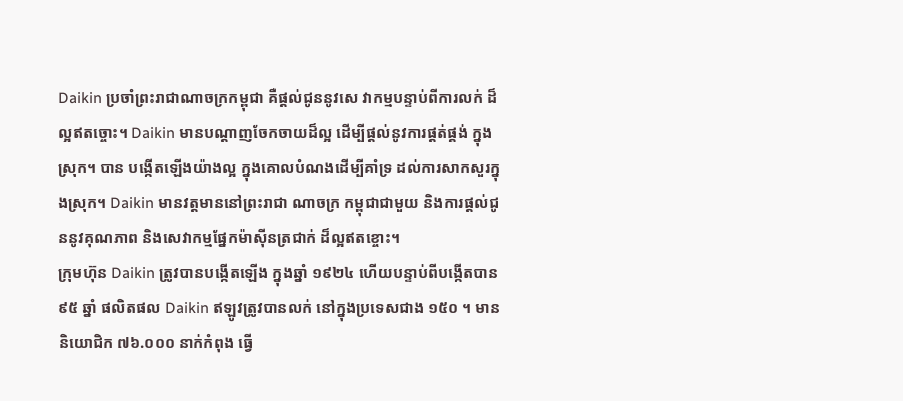Daikin ប្រចាំព្រះរាជាណាចក្រកម្ពុជា គឺផ្តល់ជូននូវសេ វាកម្មបន្ទាប់ពីការលក់ ដ៏ល្អឥតច្ចោះ។ Daikin មានបណ្តាញចែកចាយដ៏ល្អ ដើម្បីផ្តល់នូវការផ្តត់ផ្គង់ ក្នុងស្រុក។ បាន បង្កើតឡើងយ៉ាងល្អ ក្នុងគោលបំណងដើម្បីគាំទ្រ ដល់ការសាកសួរក្នុងស្រុក។ Daikin មានវត្តមាននៅព្រះរាជា ណាចក្រ កម្ពុជាជាមួយ និងការផ្តល់ជូននូវគុណភាព និងសេវាកម្មផ្នែកម៉ាស៊ីនត្រជាក់ ដ៏ល្អឥតខ្ចោះ។
ក្រុមហ៊ុន Daikin ត្រូវបានបង្កើតឡើង ក្នុងឆ្នាំ ១៩២៤ ហើយបន្ទាប់ពីបង្កើតបាន ៩៥ ឆ្នាំ ផលិតផល Daikin ឥឡូវត្រូវបានលក់ នៅក្នុងប្រទេសជាង ១៥០ ។ មាននិយោជិក ៧៦.០០០ នាក់កំពុង ធ្វើ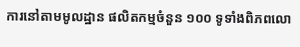ការនៅតាមមូលដ្ឋាន ផលិតកម្មចំនួន ១០០ ទូទាំងពិភពលោ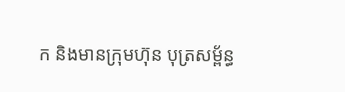ក និងមានក្រុមហ៊ុន បុត្រសម្ព័ន្ធ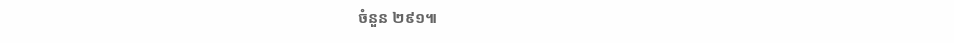ចំនួន ២៩១៕